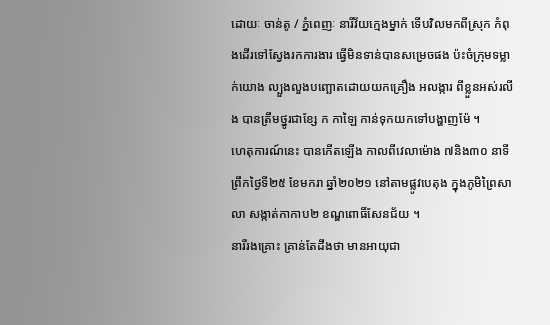ដោយៈ ចាន់តូ / ភ្នំពេញៈ នារីវ័យក្មេងម្នាក់ ទើបវិលមកពីស្រុក កំពុងដើរទៅស្វែងរកការងារ ធ្វើមិនទាន់បានសម្រេចផង ប៉ះចំក្រុមទម្លាក់យោង ល្បួងលួងបញ្ឆោតដោយយកគ្រឿង អលង្ការ ពីខ្លួនអស់រលីង បានត្រឹមថ្នូរជាខ្សែ ក កាឡៃ កាន់ទុកយកទៅបង្ហាញម៉ែ ។
ហេតុការណ៍នេះ បានកើតឡើង កាលពីវេលាម៉ោង ៧និង៣០ នាទី ព្រឹកថ្ងៃទី២៥ ខែមករា ឆ្នាំ២០២១ នៅតាមផ្លូវបេតុង ក្នុងភូមិព្រៃសាលា សង្កាត់កាកាប២ ខណ្ឌពោធិ៍សែនជ័យ ។
នារីរងគ្រោះ គ្រាន់តែដឹងថា មានអាយុជា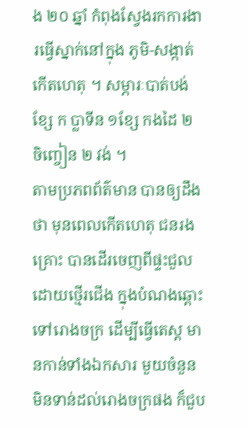ង ២០ ឆ្នាំ កំពុងស្វែងរកការងារធ្វើស្នាក់នៅក្នុង ភូមិ-សង្កាត់ កើតហេតុ ។ សម្ភារៈបាត់បង់ ខ្សែ ក ប្លាទីន ១ខ្សែ កងដៃ ២ ចិញ្ចៀន ២ វង់ ។
តាមប្រភពព័ត៌មាន បានឲ្យដឹងថា មុនពេលកើតហេតុ ជនរងគ្រោះ បានដើរចេញពីផ្ទះជួល ដោយថ្មើរជើង ក្នុងបំណងឆ្ពោះទៅរោងចក្រ ដើម្បីធ្វើតេស្ត មានកាន់ទាំងឯកសារ មួយចំនួន មិនទាន់ដល់រោងចក្រផង ក៏ជួប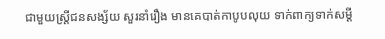ជាមួយស្ត្រីជនសង្ស័យ សួរនាំរឿង មានគេបាត់កាបូបលុយ ទាក់ពាក្យទាក់សម្តី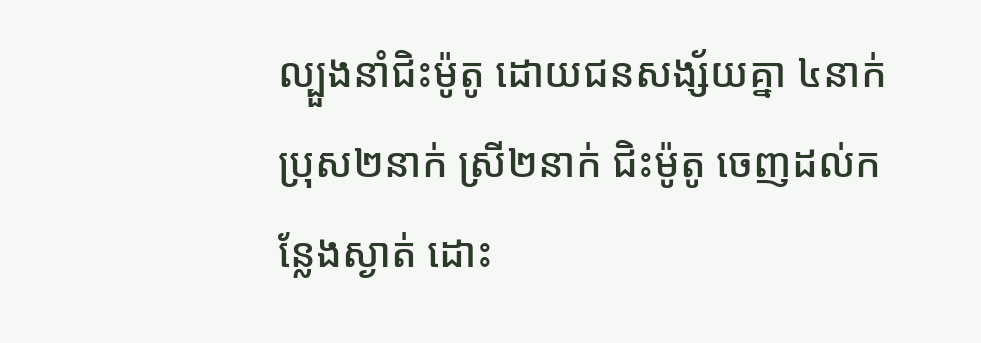ល្បួងនាំជិះម៉ូតូ ដោយជនសង្ស័យគ្នា ៤នាក់ ប្រុស២នាក់ ស្រី២នាក់ ជិះម៉ូតូ ចេញដល់កន្លែងស្ងាត់ ដោះ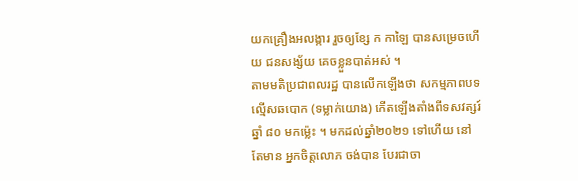យកគ្រឿងអលង្ការ រួចឲ្យខ្សែ ក កាឡៃ បានសម្រេចហើយ ជនសង្ស័យ គេចខ្លួនបាត់អស់ ។
តាមមតិប្រជាពលរដ្ឋ បានលើកឡើងថា សកម្មភាពបទល្មើសឆបោក (ទម្លាក់យោង) កើតឡើងតាំងពីទសវត្សរ៍ឆ្នាំ ៨០ មកម្ល៉េះ ។ មកដល់ឆ្នាំ២០២១ ទៅហើយ នៅតែមាន អ្នកចិត្តលោភ ចង់បាន បែរជាចា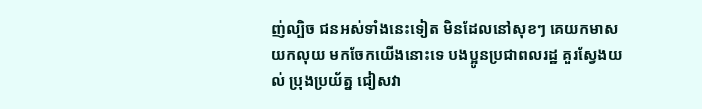ញ់ល្បិច ជនអស់ទាំងនេះទៀត មិនដែលនៅសុខៗ គេយកមាស យកលុយ មកចែកយើងនោះទេ បងប្អូនប្រជាពលរដ្ឋ គួរស្វែងយល់ ប្រុងប្រយ័ត្ន ជៀសវា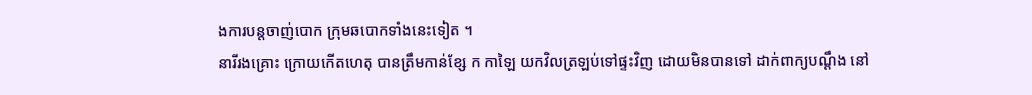ងការបន្តចាញ់បោក ក្រុមឆបោកទាំងនេះទៀត ។
នារីរងគ្រោះ ក្រោយកើតហេតុ បានត្រឹមកាន់ខ្សែ ក កាឡៃ យកវិលត្រឡប់ទៅផ្ទះវិញ ដោយមិនបានទៅ ដាក់ពាក្យបណ្តឹង នៅ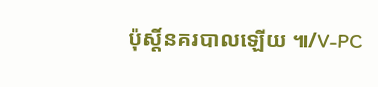ប៉ុស្តិ៍នគរបាលឡើយ ៕/V-PC